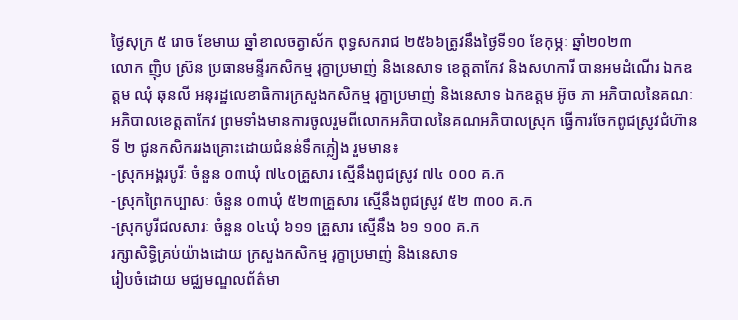ថ្ងៃសុក្រ ៥ រោច ខែមាឃ ឆ្នាំខាលចត្វាស័ក ពុទ្ធសករាជ ២៥៦៦ត្រូវនឹងថ្ងៃទី១០ ខែកុម្ភៈ ឆ្នាំ២០២៣
លោក ញ៉ិប ស្រ៊ន ប្រធានមន្ទីរកសិកម្ម រុក្ខាប្រមាញ់ និងនេសាទ ខេត្តតាកែវ និងសហការី បានអមដំណើរ ឯកឧត្តម ឈុំ ឆុនលី អនុរដ្ឋលេខាធិការក្រសួងកសិកម្ម រុក្ខាប្រមាញ់ និងនេសាទ ឯកឧត្តម អ៊ូច ភា អភិបាលនៃគណៈអភិបាលខេត្តតាកែវ ព្រមទាំងមានការចូលរួមពីលោកអភិបាលនៃគណអភិបាលស្រុក ធ្វើការចែកពូជស្រូវជំហ៊ានទី ២ ជូនកសិកររងគ្រោះដោយជំនន់ទឹកភ្លៀង រួមមាន៖
-ស្រុកអង្គរបូរីៈ ចំនួន ០៣ឃុំ ៧៤០គ្រួសារ ស្មើនឹងពូជស្រូវ ៧៤ ០០០ គ.ក
-ស្រុកព្រៃកប្បាសៈ ចំនួន ០៣ឃុំ ៥២៣គ្រួសារ ស្មើនឹងពូជស្រូវ ៥២ ៣០០ គ.ក
-ស្រុកបូរីជលសារៈ ចំនួន ០៤ឃុំ ៦១១ គ្រួសារ ស្មើនឹង ៦១ ១០០ គ.ក
រក្សាសិទិ្ធគ្រប់យ៉ាងដោយ ក្រសួងកសិកម្ម រុក្ខាប្រមាញ់ និងនេសាទ
រៀបចំដោយ មជ្ឈមណ្ឌលព័ត៌មា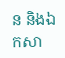ន និងឯកសា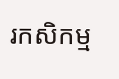រកសិកម្ម